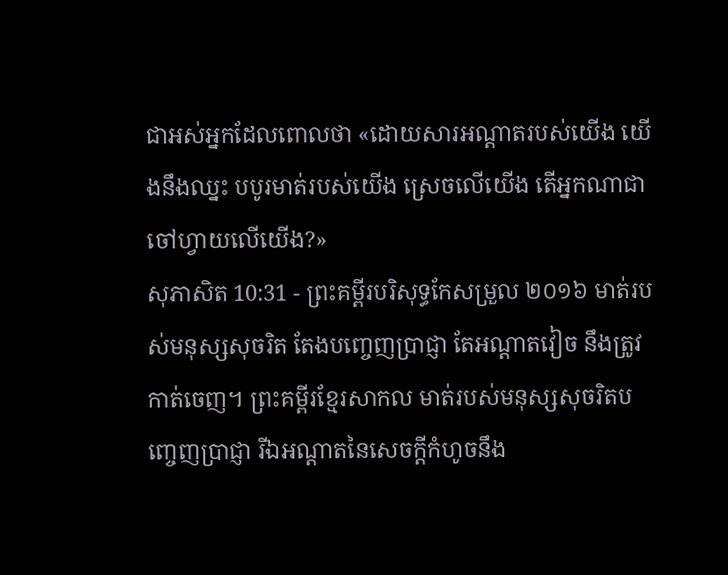ជាអស់អ្នកដែលពោលថា «ដោយសារអណ្ដាតរបស់យើង យើងនឹងឈ្នះ បបូរមាត់របស់យើង ស្រេចលើយើង តើអ្នកណាជាចៅហ្វាយលើយើង?»
សុភាសិត 10:31 - ព្រះគម្ពីរបរិសុទ្ធកែសម្រួល ២០១៦ មាត់របស់មនុស្សសុចរិត តែងបញ្ចេញប្រាជ្ញា តែអណ្ដាតវៀច នឹងត្រូវកាត់ចេញ។ ព្រះគម្ពីរខ្មែរសាកល មាត់របស់មនុស្សសុចរិតបញ្ចេញប្រាជ្ញា រីឯអណ្ដាតនៃសេចក្ដីកំហូចនឹង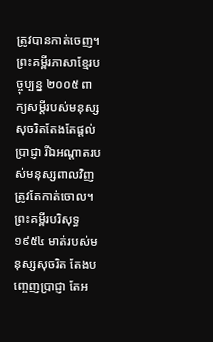ត្រូវបានកាត់ចេញ។ ព្រះគម្ពីរភាសាខ្មែរបច្ចុប្បន្ន ២០០៥ ពាក្យសម្ដីរបស់មនុស្សសុចរិតតែងតែផ្ដល់ប្រាជ្ញា រីឯអណ្ដាតរបស់មនុស្សពាលវិញ ត្រូវតែកាត់ចោល។ ព្រះគម្ពីរបរិសុទ្ធ ១៩៥៤ មាត់របស់មនុស្សសុចរិត តែងបញ្ចេញប្រាជ្ញា តែអ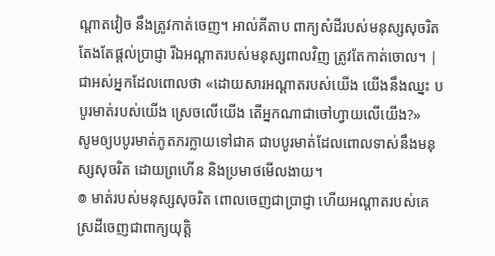ណ្តាតវៀច នឹងត្រូវកាត់ចេញ។ អាល់គីតាប ពាក្យសំដីរបស់មនុស្សសុចរិតតែងតែផ្ដល់ប្រាជ្ញា រីឯអណ្ដាតរបស់មនុស្សពាលវិញ ត្រូវតែកាត់ចោល។ |
ជាអស់អ្នកដែលពោលថា «ដោយសារអណ្ដាតរបស់យើង យើងនឹងឈ្នះ បបូរមាត់របស់យើង ស្រេចលើយើង តើអ្នកណាជាចៅហ្វាយលើយើង?»
សូមឲ្យបបូរមាត់ភូតភរក្លាយទៅជាគ ជាបបូរមាត់ដែលពោលទាស់នឹងមនុស្សសុចរិត ដោយព្រហើន និងប្រមាថមើលងាយ។
៙ មាត់របស់មនុស្សសុចរិត ពោលចេញជាប្រាជ្ញា ហើយអណ្ដាតរបស់គេ ស្រដីចេញជាពាក្យយុត្តិ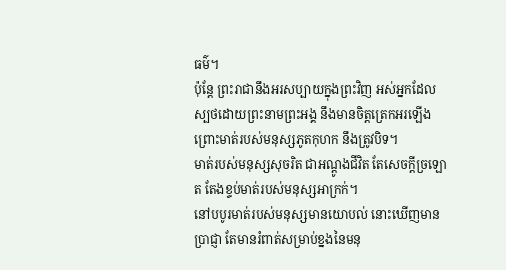ធម៌។
ប៉ុន្តែ ព្រះរាជានឹងអរសប្បាយក្នុងព្រះវិញ អស់អ្នកដែលស្បថដោយព្រះនាមព្រះអង្គ នឹងមានចិត្តត្រេកអរឡើង ព្រោះមាត់របស់មនុស្សភូតកុហក នឹងត្រូវបិទ។
មាត់របស់មនុស្សសុចរិត ជាអណ្តូងជីវិត តែសេចក្ដីច្រឡោត តែងខ្ទប់មាត់របស់មនុស្សអាក្រក់។
នៅបបូរមាត់របស់មនុស្សមានយោបល់ នោះឃើញមានប្រាជ្ញា តែមានរំពាត់សម្រាប់ខ្នងនៃមនុ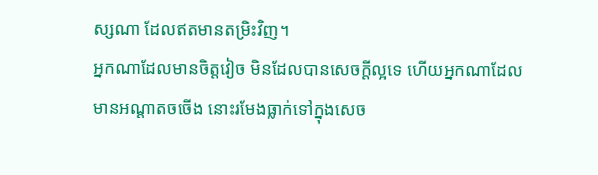ស្សណា ដែលឥតមានតម្រិះវិញ។
អ្នកណាដែលមានចិត្តវៀច មិនដែលបានសេចក្ដីល្អទេ ហើយអ្នកណាដែលមានអណ្ដាតចចើង នោះរមែងធ្លាក់ទៅក្នុងសេច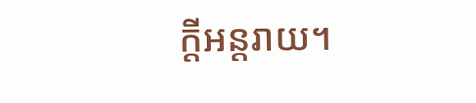ក្ដីអន្តរាយ។